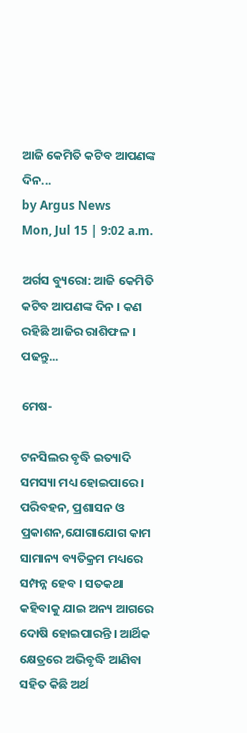ଆଜି କେମିତି କଟିବ ଆପଣଙ୍କ ଦିନ...
by Argus News
Mon, Jul 15 | 9:02 a.m.

ଅର୍ଗସ ବ୍ୟୁରୋ: ଆଜି କେମିତି କଟିବ ଆପଣଙ୍କ ଦିନ । କଣ ରହିଛି ଆଜିର ରାଶିଫଳ । ପଢନ୍ତୁ...

ମେଷ-

ଟନସିଲର ବୃଦ୍ଧି ଇତ୍ୟାଦି ସମସ୍ୟା ମଧ୍ୟ ହୋଇପାରେ ।  ପରିବହନ, ପ୍ରଶାସନ ଓ ପ୍ରକାଶନ,ଯୋଗାଯୋଗ କାମ ସାମାନ୍ୟ ବ୍ୟତିକ୍ରମ ମଧ୍ୟରେ ସମ୍ପନ୍ନ ହେବ । ସତକଥା କହିବାକୁ ଯାଇ ଅନ୍ୟ ଆଗରେ ଦୋଷି ହୋଇପାରନ୍ତି । ଆର୍ଥିକ କ୍ଷେତ୍ରରେ ଅଭିବୃଦ୍ଧି ଆଣିବା ସହିତ କିଛି ଅର୍ଥ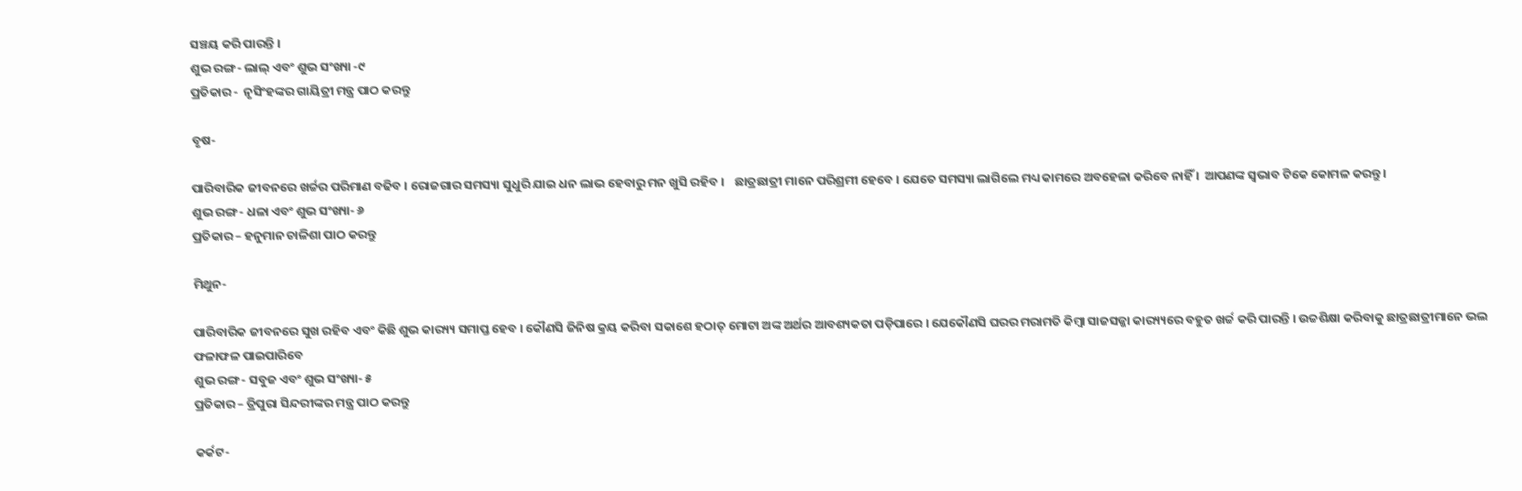ସଞ୍ଚୟ କରି ପାରନ୍ତି ।
ଶୁଭ ରଙ୍ଗ- ଲାଲ୍ ଏବଂ ଶୁଭ ସଂଖ୍ୟା -୯
ପ୍ରତିକାର -  ନୃସିଂହଙ୍କର ଗାୟିତ୍ରୀ ମନ୍ତ୍ର ପାଠ କରନ୍ତୁ

ବୃଷ-

ପାରିବାରିକ ଜୀବନରେ ଖର୍ଚ୍ଚର ପରିମାଣ ବଢିବ । ରୋଜଗାର ସମସ୍ୟା ସୁଧୁରି ଯାଇ ଧନ ଲାଭ ହେବାରୁ ମନ ଖୁସି ରହିବ ।    ଛାତ୍ରଛାତ୍ରୀ ମାନେ ପରିଶ୍ରମୀ ହେବେ । ଯେତେ ସମସ୍ୟା ଲାଗିଲେ ମଧ୍ୟ କାମରେ ଅବହେଳା କରିବେ ନାହିଁ ।  ଆପଣଙ୍କ ସ୍ୱଭାବ ଟିକେ କୋମଳ କରନ୍ତୁ ।
ଶୁଭ ରଙ୍ଗ- ଧଳା ଏବଂ ଶୁଭ ସଂଖ୍ୟା- ୬
ପ୍ରତିକାର – ହନୁମାନ ଚାଳିଶା ପାଠ କରନ୍ତୁ

ମିଥୁନ-

ପାରିବାରିକ ଜୀବନରେ ସୁଖ ରହିବ ଏବଂ କିଛି ଶୁଭ କାର‌୍ୟ୍ୟ ସମାପ୍ତ ହେବ । କୌଣସି ଜିନିଷ କ୍ରୟ କରିବା ସକାଶେ ହଠାତ୍ ମୋଟା ଅଙ୍କ ଅର୍ଥର ଆବଶ୍ୟକତା ପଡ଼ିପାରେ । ଯେକୌଣସି ଘରର ମରାମତି କିମ୍ବା ସାଜସଜ୍ଜା କାର‌୍ୟ୍ୟରେ ବହୁତ ଖର୍ଚ୍ଚ କରି ପାରନ୍ତି । ଉଚ୍ଚଶିକ୍ଷା କରିବାକୁ ଛାତ୍ରଛାତ୍ରୀମାନେ ଭଲ ଫଳାଫଳ ପାଇପାରିବେ
ଶୁଭ ରଙ୍ଗ- ସବୁଜ ଏବଂ ଶୁଭ ସଂଖ୍ୟା- ୫
ପ୍ରତିକାର – ତ୍ରିପୁରା ସିନ୍ଦରୀଙ୍କର ମନ୍ତ୍ର ପାଠ କରନ୍ତୁ

କର୍କଟ-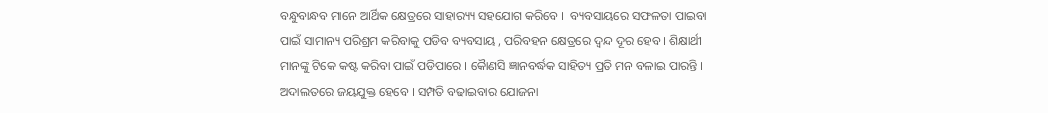ବନ୍ଧୁବାନ୍ଧବ ମାନେ ଆର୍ଥିକ କ୍ଷେତ୍ରରେ ସାହାର‌୍ୟ୍ୟ ସହଯୋଗ କରିବେ ।  ବ୍ୟବସାୟରେ ସଫଳତା ପାଇବା ପାଇଁ ସାମାନ୍ୟ ପରିଶ୍ରମ କରିବାକୁ ପଡିବ ବ୍ୟବସାୟ , ପରିବହନ କ୍ଷେତ୍ରରେ ଦ୍ୱନ୍ଦ ଦୂର ହେବ । ଶିକ୍ଷାର୍ଥୀ ମାନଙ୍କୁ ଟିକେ କଷ୍ଟ କରିବା ପାଇଁ ପଡିପାରେ । କୈାଣସି ଜ୍ଞାନବର୍ଦ୍ଧକ ସାହିତ୍ୟ ପ୍ରତି ମନ ବଳାଇ ପାରନ୍ତି । ଅଦାଲତରେ ଜୟଯୁକ୍ତ ହେବେ । ସମ୍ପତି ବଢାଇବାର ଯୋଜନା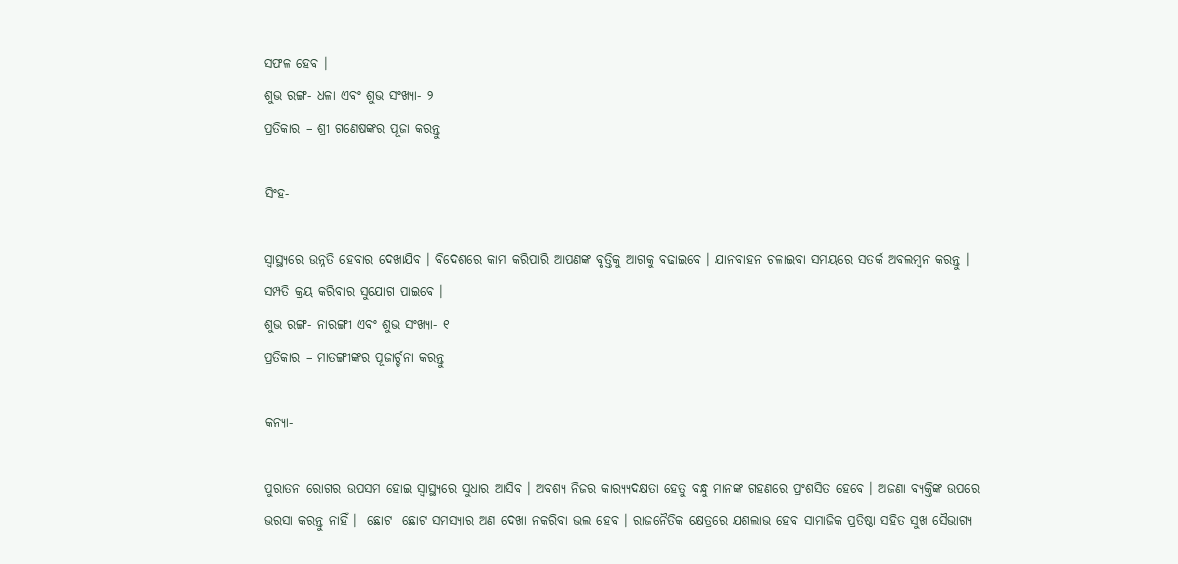ସଫଳ ହେବ ।
ଶୁଭ ରଙ୍ଗ- ଧଳା ଏବଂ ଶୁଭ ସଂଖ୍ୟା- ୨
ପ୍ରତିକାର – ଶ୍ରୀ ଗଣେଷଙ୍କର ପୂଜା କରନ୍ତୁ

ସିଂହ-

ସ୍ୱାସ୍ଥ୍ୟରେ ଉନ୍ନତି ହେବାର ଦେଖାଯିବ । ବିଦେଶରେ କାମ କରିପାରି ଆପଣଙ୍କ ବୃତ୍ତିକୁ ଆଗକୁ ବଢାଇବେ । ଯାନବାହନ ଚଳାଇବା ସମୟରେ ସତର୍କ ଅବଲମ୍ବନ କରନ୍ତୁ । ସମ୍ପତି କ୍ରୟ କରିବାର ସୁଯୋଗ ପାଇବେ ।
ଶୁଭ ରଙ୍ଗ- ନାରଙ୍ଗୀ ଏବଂ ଶୁଭ ସଂଖ୍ୟା- ୧
ପ୍ରତିକାର – ମାତଙ୍ଗୀଙ୍କର ପୂଜାର୍ଚ୍ଚନା କରନ୍ତୁ

କନ୍ୟା-

ପୁରାତନ ରୋଗର ଉପସମ ହୋଇ ସ୍ୱାସ୍ଥ୍ୟରେ ସୁଧାର ଆସିବ । ଅବଶ୍ୟ ନିଜର କାର‌୍ୟ୍ୟଦକ୍ଷତା ହେତୁ ବନ୍ଧୁ ମାନଙ୍କ ଗହଣରେ ପ୍ରଂଶସିତ ହେବେ । ଅଜଣା ବ୍ୟକ୍ତିଙ୍କ ଉପରେ ଭରସା କରନ୍ତୁ ନାହିଁ ।  ଛୋଟ  ଛୋଟ ସମସ୍ୟାର ଅଣ ଦେଖା ନକରିବା ଭଲ ହେବ । ରାଜନୈତିକ କ୍ଷେତ୍ରରେ ଯଶଲାଭ ହେବ ସାମାଜିକ ପ୍ରତିଷ୍ଠା ସହିତ ସୁଖ ସୈଭାଗ୍ୟ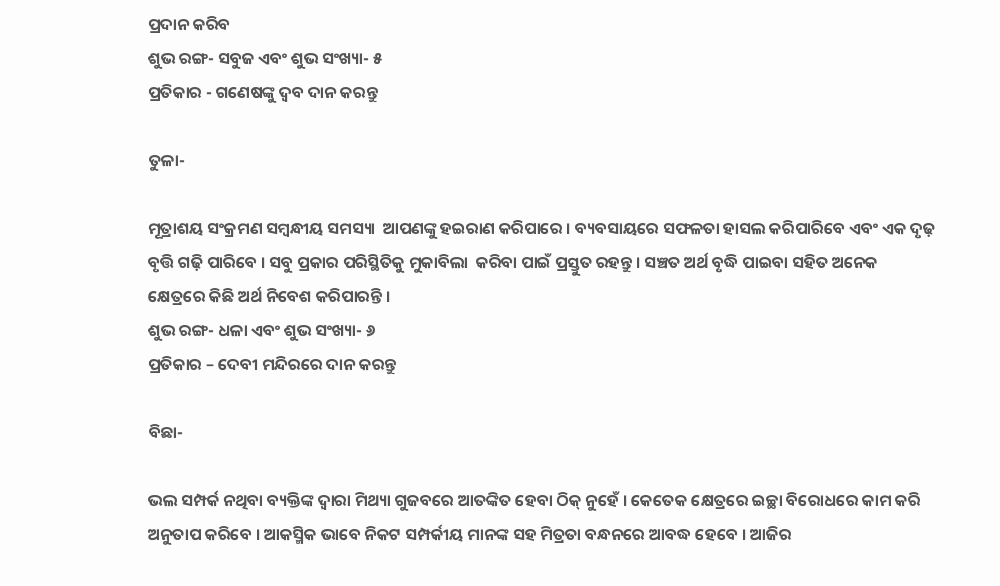ପ୍ରଦାନ କରିବ
ଶୁଭ ରଙ୍ଗ- ସବୁଜ ଏବଂ ଶୁଭ ସଂଖ୍ୟା- ୫
ପ୍ରତିକାର - ଗଣେଷଙ୍କୁ ଦ୍ୱବ ଦାନ କରନ୍ତୁ

ତୁଳା-

ମୂତ୍ରାଶୟ ସଂକ୍ରମଣ ସମ୍ବନ୍ଧୀୟ ସମସ୍ୟା  ଆପଣଙ୍କୁ ହଇରାଣ କରିପାରେ । ବ୍ୟବସାୟରେ ସଫଳତା ହାସଲ କରିପାରିବେ ଏବଂ ଏକ ଦୃଢ଼ ବୃତ୍ତି ଗଢ଼ି ପାରିବେ । ସବୁ ପ୍ରକାର ପରିସ୍ଥିତିକୁ ମୁକାବିଲା  କରିବା ପାଇଁ ପ୍ରସ୍ତୁତ ରହନ୍ତୁ । ସଞ୍ଚତ ଅର୍ଥ ବୃଦ୍ଧି ପାଇବା ସହିତ ଅନେକ କ୍ଷେତ୍ରରେ କିଛି ଅର୍ଥ ନିବେଶ କରିପାରନ୍ତି ।
ଶୁଭ ରଙ୍ଗ- ଧଳା ଏବଂ ଶୁଭ ସଂଖ୍ୟା- ୬
ପ୍ରତିକାର – ଦେବୀ ମନ୍ଦିରରେ ଦାନ କରନ୍ତୁ

ବିଛା-

ଭଲ ସମ୍ପର୍କ ନଥିବା ବ୍ୟକ୍ତିଙ୍କ ଦ୍ୱାରା ମିଥ୍ୟା ଗୁଜବରେ ଆତଙ୍କିତ ହେବା ଠିକ୍ ନୁହେଁ । କେତେକ କ୍ଷେତ୍ରରେ ଇଚ୍ଛା ବିରୋଧରେ କାମ କରି ଅନୁତାପ କରିବେ । ଆକସ୍ମିକ ଭାବେ ନିକଟ ସମ୍ପର୍କୀୟ ମାନଙ୍କ ସହ ମିତ୍ରତା ବନ୍ଧନରେ ଆବଦ୍ଧ ହେବେ । ଆଜିର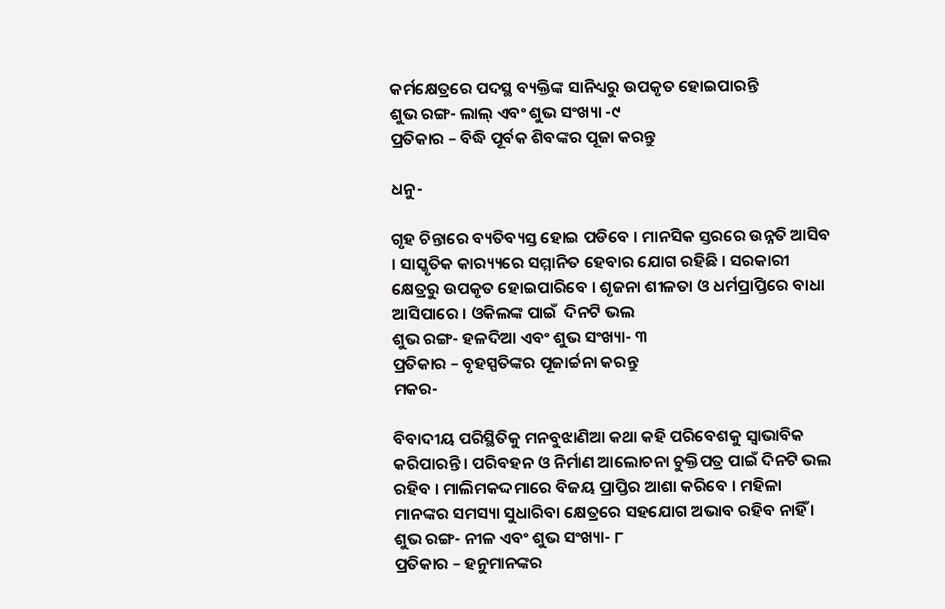କର୍ମକ୍ଷେତ୍ରରେ ପଦସ୍ଥ ବ୍ୟକ୍ତିଙ୍କ ସାନିଧ୍ୟରୁ ଉପକୃତ ହୋଇପାରନ୍ତି
ଶୁଭ ରଙ୍ଗ- ଲାଲ୍ ଏବଂ ଶୁଭ ସଂଖ୍ୟା -୯
ପ୍ରତିକାର – ବିଦ୍ଧି ପୂର୍ବକ ଶିବଙ୍କର ପୂଜା କରନ୍ତୁ

ଧନୁ-

ଗୃହ ଚିନ୍ତାରେ ବ୍ୟତିବ୍ୟସ୍ତ ହୋଇ ପଡିବେ । ମାନସିକ ସ୍ତରରେ ଉନ୍ନତି ଆସିବ । ସାସ୍କୃତିକ କାର‌୍ୟ୍ୟରେ ସମ୍ମାନିତ ହେବାର ଯୋଗ ରହିଛି । ସରକାରୀ କ୍ଷେତ୍ରରୁ ଉପକୃତ ହୋଇପାରିବେ । ଶୃଜନା ଶୀଳତା ଓ ଧର୍ମପ୍ରାପ୍ତିରେ ବାଧା ଆସିପାରେ । ଓକିଲଙ୍କ ପାଇଁ  ଦିନଟି ଭଲ
ଶୁଭ ରଙ୍ଗ- ହଳଦିଆ ଏବଂ ଶୁଭ ସଂଖ୍ୟା- ୩
ପ୍ରତିକାର – ବୃହସ୍ପତିଙ୍କର ପୂଜାର୍ଚ୍ଚନା କରନ୍ତୁ
ମକର-

ବିବାଦୀୟ ପରିସ୍ଥିତିକୁ ମନବୁଝାଣିଆ କଥା କହି ପରିବେଶକୁ ସ୍ୱାଭାବିକ କରିପାରନ୍ତି । ପରିବହନ ଓ ନିର୍ମାଣ ଆଲୋଚନା ଚୁକ୍ତିପତ୍ର ପାଇଁ ଦିନଟି ଭଲ ରହିବ । ମାଲିମକଦ୍ଦମାରେ ବିଜୟ ପ୍ରାପ୍ତିର ଆଶା କରିବେ । ମହିଳା ମାନଙ୍କର ସମସ୍ୟା ସୁଧାରିବା କ୍ଷେତ୍ରରେ ସହଯୋଗ ଅଭାବ ରହିବ ନାହିଁ ।
ଶୁଭ ରଙ୍ଗ- ନୀଳ ଏବଂ ଶୁଭ ସଂଖ୍ୟା- ୮
ପ୍ରତିକାର – ହନୁମାନଙ୍କର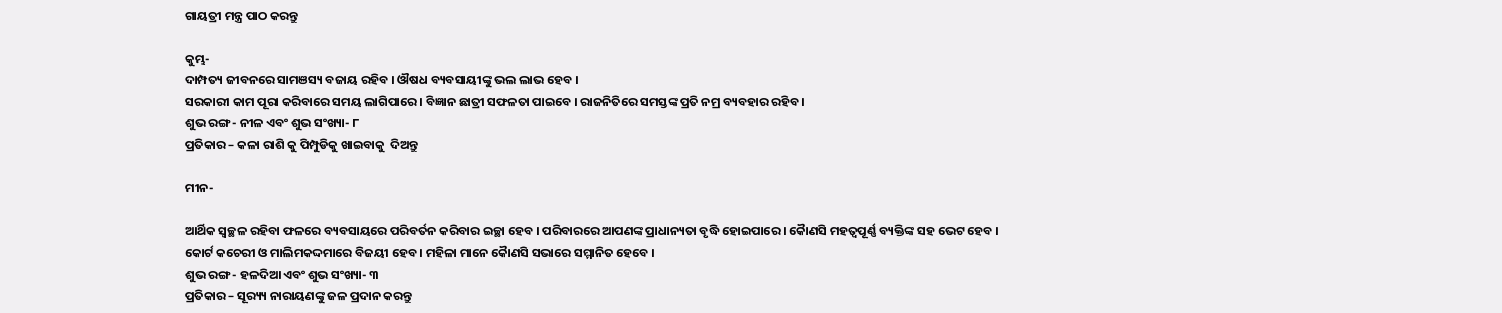ଗାୟତ୍ରୀ ମନ୍ତ୍ର ପାଠ କରନ୍ତୁ

କୁମ୍ଭ-
ଦାମ୍ପତ୍ୟ ଜୀବନରେ ସାମଞସ୍ୟ ବଜାୟ ରହିବ । ଔଷଧ ବ୍ୟବସାୟୀଙ୍କୁ ଭଲ ଲାଭ ହେବ ।
ସରକାରୀ କାମ ପୂରା କରିବାରେ ସମୟ ଲାଗିପାରେ । ବିଜ୍ଞାନ ଛାତ୍ରୀ ସଫଳତା ପାଇବେ । ରାଜନିତିରେ ସମସ୍ତଙ୍କ ପ୍ରତି ନମ୍ର ବ୍ୟବହାର ରହିବ ।
ଶୁଭ ରଙ୍ଗ- ନୀଳ ଏବଂ ଶୁଭ ସଂଖ୍ୟା- ୮
ପ୍ରତିକାର – କଳା ରାଶି କୁ ପିମ୍ପୁଡିକୁ ଖାଇବାକୁ  ଦିଅନ୍ତୁ

ମୀନ-

ଆର୍ଥିକ ସ୍ୱଚ୍ଛଳ ରହିବା ଫଳରେ ବ୍ୟବସାୟରେ ପରିବର୍ତନ କରିବାର ଇଚ୍ଛା ହେବ । ପରିବାରରେ ଆପଣଙ୍କ ପ୍ରାଧାନ୍ୟତା ବୃଦ୍ଧି ହୋଇପାରେ । କୈାଣସି ମହତ୍ୱପୂର୍ଣ୍ଣ ବ୍ୟକ୍ତିଙ୍କ ସହ ଭେଟ ହେବ । କୋର୍ଟ କଚେରୀ ଓ ମାଲିମକଦ୍ଦମାରେ ବିଜୟୀ ହେବ । ମହିଳା ମାନେ କୈାଣସି ସଭାରେ ସମ୍ମାନିତ ହେବେ ।
ଶୁଭ ରଙ୍ଗ- ହଳଦିଆ ଏବଂ ଶୁଭ ସଂଖ୍ୟା- ୩
ପ୍ରତିକାର – ସୂର‌୍ୟ୍ୟ ନାରାୟଣଙ୍କୁ ଜଳ ପ୍ରଦାନ କରନ୍ତୁ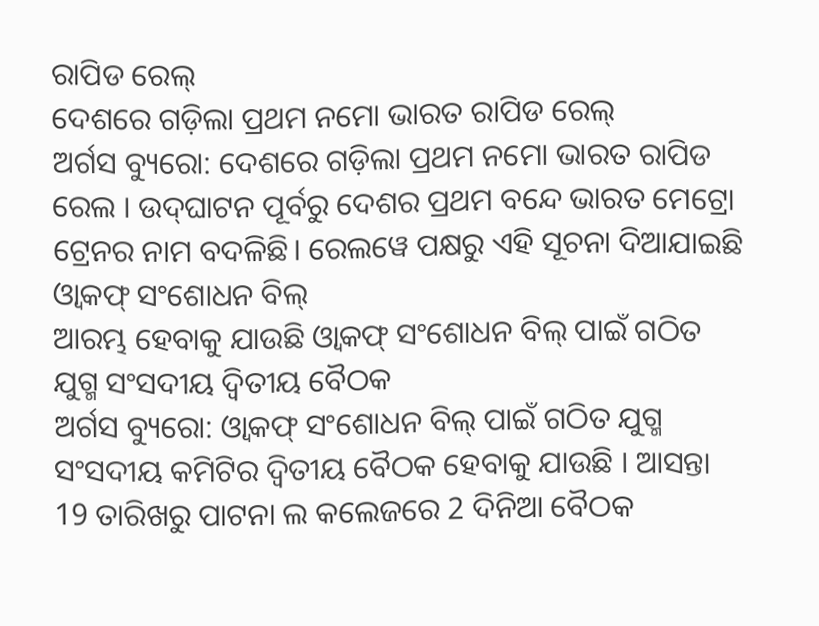ରାପିଡ ରେଲ୍
ଦେଶରେ ଗଡ଼ିଲା ପ୍ରଥମ ନମୋ ଭାରତ ରାପିଡ ରେଲ୍
ଅର୍ଗସ ବ୍ୟୁରୋ: ଦେଶରେ ଗଡ଼ିଲା ପ୍ରଥମ ନମୋ ଭାରତ ରାପିଡ ରେଲ । ଉଦ୍‌ଘାଟନ ପୂର୍ବରୁ ଦେଶର ପ୍ରଥମ ବନ୍ଦେ ଭାରତ ମେଟ୍ରୋ ଟ୍ରେନର ନାମ ବଦଳିଛି। ରେଲୱେ ପକ୍ଷରୁ ଏହି ସୂଚନା ଦିଆଯାଇଛି
ଓ୍ବାକଫ୍ ସଂଶୋଧନ ବିଲ୍
ଆରମ୍ଭ ହେବାକୁ ଯାଉଛି ଓ୍ବାକଫ୍ ସଂଶୋଧନ ବିଲ୍ ପାଇଁ ଗଠିତ ଯୁଗ୍ମ ସଂସଦୀୟ ଦ୍ବିତୀୟ ବୈଠକ
ଅର୍ଗସ ବ୍ୟୁରୋ: ଓ୍ବାକଫ୍ ସଂଶୋଧନ ବିଲ୍ ପାଇଁ ଗଠିତ ଯୁଗ୍ମ ସଂସଦୀୟ କମିଟିର ଦ୍ବିତୀୟ ବୈଠକ ହେବାକୁ ଯାଉଛି । ଆସନ୍ତା 19 ତାରିଖରୁ ପାଟନା ଲ କଲେଜରେ 2 ଦିନିଆ ବୈଠକ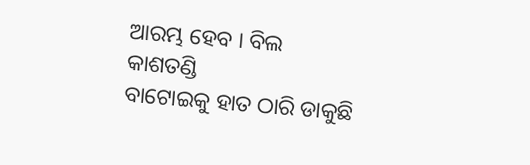ଆରମ୍ଭ ହେବ । ବିଲ
କାଶତଣ୍ଡି
ବାଟୋଇକୁ ହାତ ଠାରି ଡାକୁଛି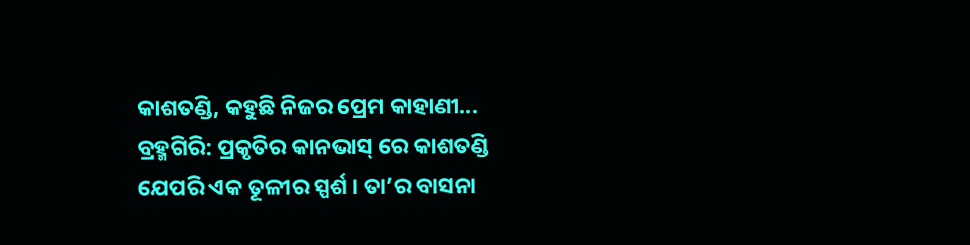କାଶତଣ୍ଡି, କହୁଛି ନିଜର ପ୍ରେମ କାହାଣୀ...
ବ୍ରହ୍ମଗିରି: ପ୍ରକୃତିର କାନଭାସ୍ ରେ କାଶତଣ୍ଡି ଯେପରି ଏକ ତୂଳୀର ସ୍ପର୍ଶ । ତା’ର ବାସନା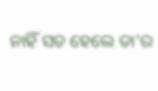ନାହିଁ ସତ ହେଲେ ତା’ର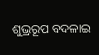ଶୁଭ୍ରରୂପ ବଦଳାଇ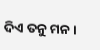ଦିଏ ତନୁ ମନ ।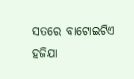ସତରେ ବାଟୋଇଟିଏ ହଜିଯା